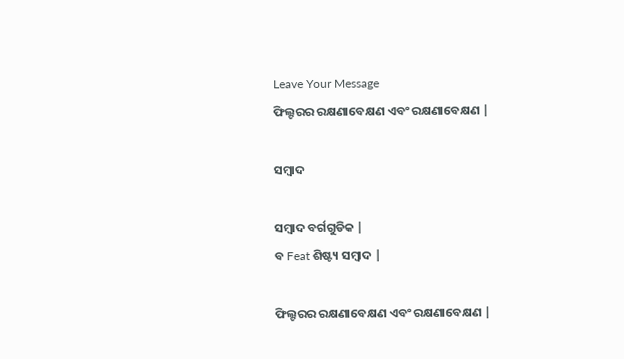Leave Your Message
ଫିଲ୍ଟରର ରକ୍ଷଣାବେକ୍ଷଣ ଏବଂ ରକ୍ଷଣାବେକ୍ଷଣ |

ସମ୍ବାଦ

ସମ୍ବାଦ ବର୍ଗଗୁଡିକ |
ବ Feat ଶିଷ୍ଟ୍ୟ ସମ୍ବାଦ |

ଫିଲ୍ଟରର ରକ୍ଷଣାବେକ୍ଷଣ ଏବଂ ରକ୍ଷଣାବେକ୍ଷଣ |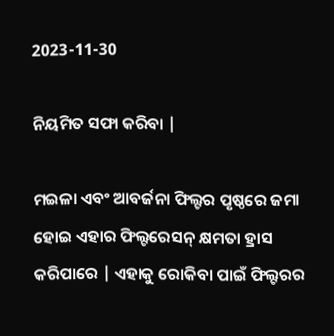2023-11-30

ନିୟମିତ ସଫା କରିବା |

ମଇଳା ଏବଂ ଆବର୍ଜନା ଫିଲ୍ଟର ପୃଷ୍ଠରେ ଜମା ହୋଇ ଏହାର ଫିଲ୍ଟରେସନ୍ କ୍ଷମତା ହ୍ରାସ କରିପାରେ | ଏହାକୁ ରୋକିବା ପାଇଁ ଫିଲ୍ଟରର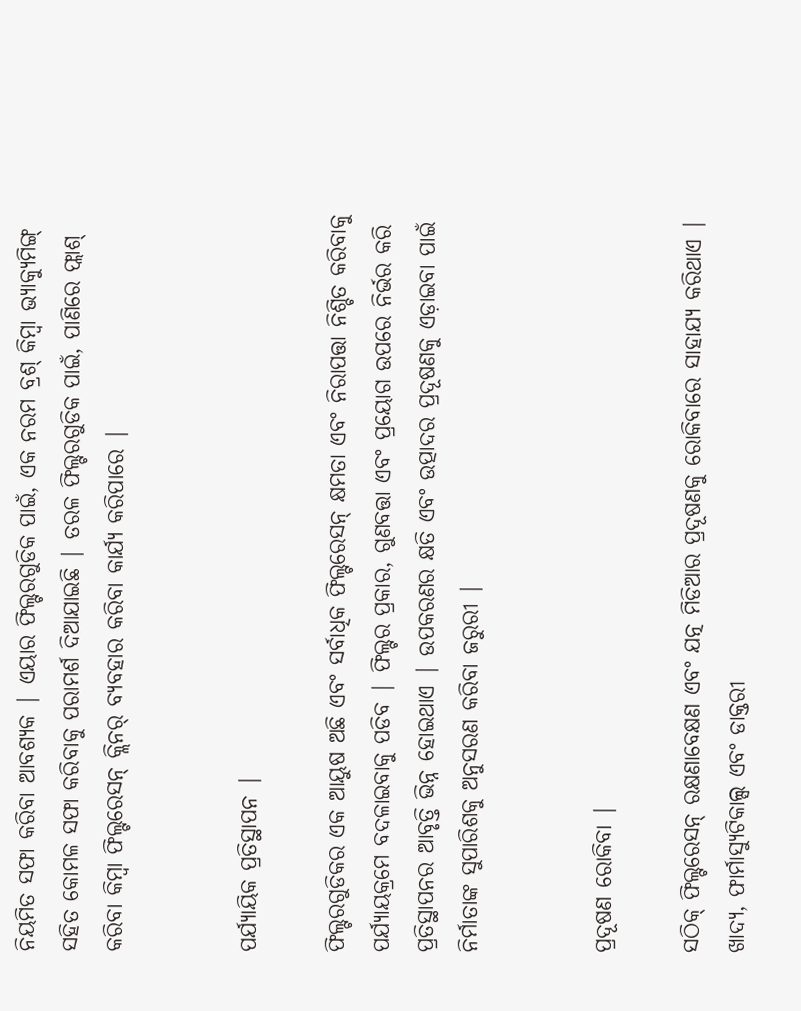ନିୟମିତ ସଫା କରିବା ଆବଶ୍ୟକ | ଏୟାର ଫିଲ୍ଟରଗୁଡିକ ପାଇଁ, ଏକ ନରମ ବ୍ରଶ୍ କିମ୍ବା ଭ୍ୟାକ୍ୟୁମିଙ୍ଗ୍ ସହିତ କୋମଳ ସଫା କରିବାକୁ ପରାମର୍ଶ ଦିଆଯାଇଛି | ତରଳ ଫିଲ୍ଟରଗୁଡିକ ପାଇଁ, ପାଣିରେ ଫ୍ଲାଶ୍ କରିବା କିମ୍ବା ଫିଲ୍ଟରେସନ୍ କ୍ଲିନର୍ ବ୍ୟବହାର କରିବା କାର୍ଯ୍ୟ କରିପାରେ |


ପର୍ଯ୍ୟାୟିକ ପ୍ରତିସ୍ଥାପନ |

ଫିଲ୍ଟରଗୁଡିକର ଏକ ଆୟୁଷ ଅଛି ଏବଂ ସର୍ବାଧିକ ଫିଲ୍ଟରେସନ୍ କ୍ଷମତା ଏବଂ ନିରାପତ୍ତା ନିଶ୍ଚିତ କରିବାକୁ ପର୍ଯ୍ୟାୟକ୍ରମେ ବଦଳାଇବାକୁ ପଡିବ | ଫିଲ୍ଟର ପ୍ରକାର, ଗୁଣବତ୍ତା ଏବଂ ପ୍ରୟୋଗ ଉପରେ ନିର୍ଭର କରି ପ୍ରତିସ୍ଥାପନର ଆବୃତ୍ତି ଭିନ୍ନ ହୋଇଥାଏ | ଉପକରଣର କ୍ଷତି ଏବଂ ଉତ୍ପାଦର ପ୍ରଦୂଷଣକୁ ଏଡ଼ାଇବା ପାଇଁ ନିର୍ମାତାଙ୍କ ସୁପାରିଶକୁ ଅନୁସରଣ କରିବା ଜରୁରୀ |


ପ୍ରଦୂଷଣ ରୋକିବା |

ସଠିକ୍ ଫିଲ୍ଟରେସନ୍ ରକ୍ଷଣାବେକ୍ଷଣ ଏବଂ ଯତ୍ନ ମିଡିଆର ପ୍ରଦୂଷଣକୁ ରୋକିବାରେ ସାହାଯ୍ୟ କରିଥାଏ | ଖାଦ୍ୟ, ଫାର୍ମାସ୍ୟୁଟିକାଲ୍ସ ଏବଂ ଡାକ୍ତରୀ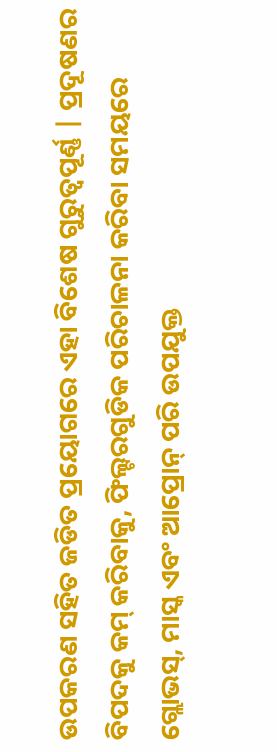ଉପକରଣ ସହିତ ଜଡିତ ପ୍ରୟୋଗରେ ଏହା ବିଶେଷ ଗୁରୁତ୍ୱପୂର୍ଣ୍ଣ | ପ୍ରଦୂଷଣର ବିପଦକୁ କମ୍ କରିବାକୁ, ଫିଲ୍ଟରଗୁଡିକ ପରିଚାଳନା କରିବା ସମୟରେ ଗ୍ଲୋଭସ୍, ମାସ୍କ ଏବଂ ଆପ୍ରୋନ୍ ପରି ଉପଯୁକ୍ତ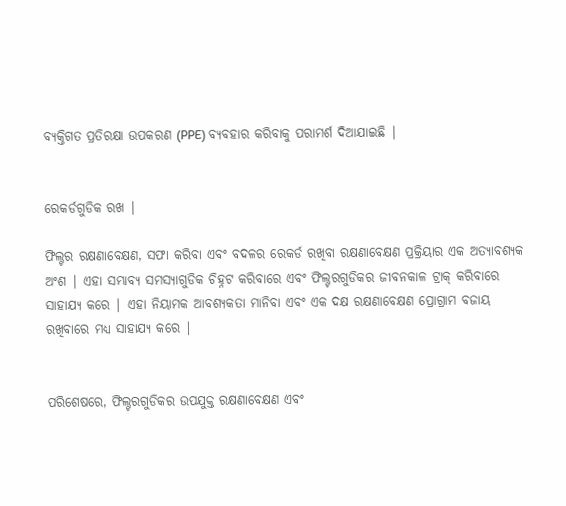ବ୍ୟକ୍ତିଗତ ପ୍ରତିରକ୍ଷା ଉପକରଣ (PPE) ବ୍ୟବହାର କରିବାକୁ ପରାମର୍ଶ ଦିଆଯାଇଛି |


ରେକର୍ଡଗୁଡିକ ରଖ |

ଫିଲ୍ଟର ରକ୍ଷଣାବେକ୍ଷଣ, ସଫା କରିବା ଏବଂ ବଦଳର ରେକର୍ଡ ରଖିବା ରକ୍ଷଣାବେକ୍ଷଣ ପ୍ରକ୍ରିୟାର ଏକ ଅତ୍ୟାବଶ୍ୟକ ଅଂଶ | ଏହା ସମ୍ଭାବ୍ୟ ସମସ୍ୟାଗୁଡିକ ଚିହ୍ନଟ କରିବାରେ ଏବଂ ଫିଲ୍ଟରଗୁଡିକର ଜୀବନକାଳ ଟ୍ରାକ୍ କରିବାରେ ସାହାଯ୍ୟ କରେ | ଏହା ନିୟାମକ ଆବଶ୍ୟକତା ମାନିବା ଏବଂ ଏକ ଦକ୍ଷ ରକ୍ଷଣାବେକ୍ଷଣ ପ୍ରୋଗ୍ରାମ ବଜାୟ ରଖିବାରେ ମଧ୍ୟ ସାହାଯ୍ୟ କରେ |


ପରିଶେଷରେ, ଫିଲ୍ଟରଗୁଡିକର ଉପଯୁକ୍ତ ରକ୍ଷଣାବେକ୍ଷଣ ଏବଂ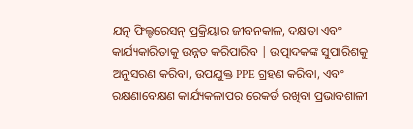ଯତ୍ନ ଫିଲ୍ଟରେସନ୍ ପ୍ରକ୍ରିୟାର ଜୀବନକାଳ, ଦକ୍ଷତା ଏବଂ କାର୍ଯ୍ୟକାରିତାକୁ ଉନ୍ନତ କରିପାରିବ | ଉତ୍ପାଦକଙ୍କ ସୁପାରିଶକୁ ଅନୁସରଣ କରିବା, ଉପଯୁକ୍ତ PPE ଗ୍ରହଣ କରିବା, ଏବଂ ରକ୍ଷଣାବେକ୍ଷଣ କାର୍ଯ୍ୟକଳାପର ରେକର୍ଡ ରଖିବା ପ୍ରଭାବଶାଳୀ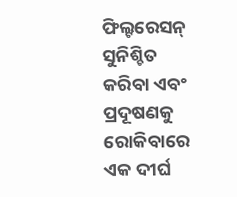ଫିଲ୍ଟରେସନ୍ ସୁନିଶ୍ଚିତ କରିବା ଏବଂ ପ୍ରଦୂଷଣକୁ ରୋକିବାରେ ଏକ ଦୀର୍ଘ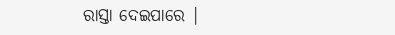ରାସ୍ତା ଦେଇପାରେ |